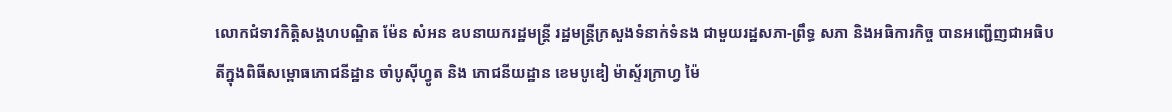លោកជំទាវកិត្តិសង្គហបណ្ឌិត ម៉ែន សំអន ឧបនាយករដ្ឋមន្រ្តី រដ្ឋមន្ត្រីក្រសួងទំនាក់ទំនង ជាមួយរដ្ឋសភា-ព្រឹទ្ធ សភា និងអធិការកិច្ច បានអញ្ជើញជាអធិបតីក្នុងពិធីសម្ពោធភោជនីដ្ឋាន ចាំបូស៊ីហ្វូត និង ភោជនីយដ្ឋាន ខេមបូឌៀ ម៉ាស្ទ័រក្រាហ្វ ម៉ៃ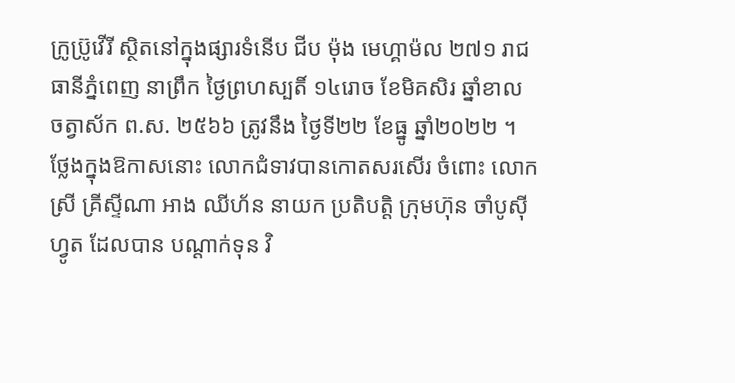ក្រូប្រ៊ូវើរី ស្ថិតនៅក្នុងផ្សារទំនើប ជីប ម៉ុង មេហ្គាម៉ល ២៧១ រាជធានីភ្នំពេញ នាព្រឹក ថ្ងៃព្រហស្បតិ៍ ១៤រោច ខែមិគសិរ ឆ្នាំខាល ចត្វាស័ក ព.ស. ២៥៦៦ ត្រូវនឹង ថ្ងៃទី២២ ខែធ្នូ ឆ្នាំ២០២២ ។
ថ្លែងក្នុងឱកាសនោះ លោកជំទាវបានកោតសរសើរ ចំពោះ លោកស្រី គ្រីស្ទីណា អាង ឈីហ័ន នាយក ប្រតិបត្តិ ក្រុមហ៊ុន ចាំបូស៊ីហ្វូត ដែលបាន បណ្តាក់ទុន វិ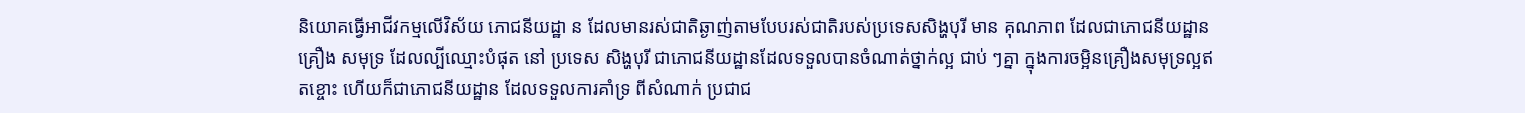និយោគធ្វើអាជីវកម្មលើវិស័យ ភោជនីយដ្ឋា ន ដែលមានរស់ជាតិឆ្ងាញ់តាមបែបរស់ជាតិរបស់ប្រទេសសិង្ហបុរី មាន គុណភាព ដែលជាភោជនីយដ្ឋាន គ្រឿង សមុទ្រ ដែលល្បីឈ្មោះបំផុត នៅ ប្រទេស សិង្ហបុរី ជាភោជនីយដ្ឋានដែលទទួលបានចំណាត់ថ្នាក់ល្អ ជាប់ ៗគ្នា ក្នុងការចម្អិនគ្រឿងសមុទ្រល្អឥតខ្ចោះ ហើយក៏ជាភោជនីយដ្ឋាន ដែលទទួលការគាំទ្រ ពីសំណាក់ ប្រជាជ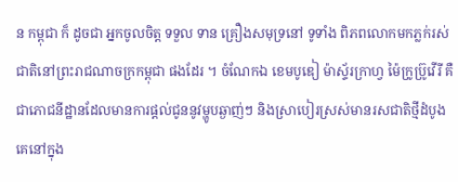ន កម្ពុជា ក៏ ដូចជា អ្នកចូលចិត្ត ទទួល ទាន គ្រឿងសមុទ្រនៅ ទូទាំង ពិភពលោកមកភ្លក់រស់ជាតិនៅព្រះរាជណាចក្រកម្ពុជា ផងដែរ ។ ចំណែកឯ ខេមបូឌៀ ម៉ាស្ទ័រក្រាហ្វ ម៉ៃក្រូប្រ៊ូវើរី គឺជាភោជនីដ្ឋានដែលមានការផ្តល់ជូននូវម្ហូបឆ្ងាញ់ៗ និងស្រាបៀរស្រស់មានរសជាតិថ្មីដំបូងគេនៅក្នុង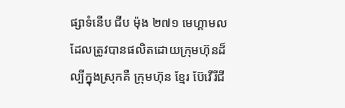ផ្សាទំនើប ជីប ម៉ុង ២៧១ មេហ្គាមល ដែលត្រូវបានផលិតដោយក្រុមហ៊ុនដ៏ល្បីក្នុងស្រុកគឺ ក្រុមហ៊ុន ខ្មែរ ប៊ែវើរីជី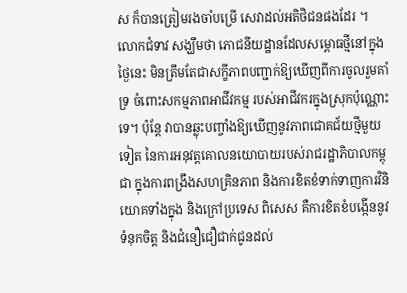ស ក៏បានត្រៀមរងចាំបម្រើ សេវាដល់អតិថិជនផងដែរ ។
លោកជំទាវ សង្ឃឹមថា ភោជនីយដ្ឋានដែលសម្ពោធថ្មីនៅក្នុងថ្ងៃនេះ មិនត្រឹមតែជាសក្ខីភាពបញ្ជាក់ឱ្យឃើញពីការចូលរួមគាំទ្រ ចំពោះសកម្មភាពអាជីវកម្ម របស់អាជីវករក្នុងស្រុកប៉ុណ្ណោះទេ។ ប៉ុន្តែ វាបានឆ្លុះបញ្ចាំងឱ្យឃើញនូវភាពជោគជ័យថ្មីមួយទៀត នៃការអនុវត្តគោលនយោបាយរបស់រាជរដ្ឋាភិបាលកម្ពុជា ក្នុងការពង្រឹងសហគ្រិនភាព និងការខិតខំទាក់ទាញការវិនិយោគទាំងក្នុង និងក្រៅប្រទេស ពិសេស គឺការខិតខំបង្កើននូវទំនុកចិត្ត និងជំនឿជឿជាក់ជូនដល់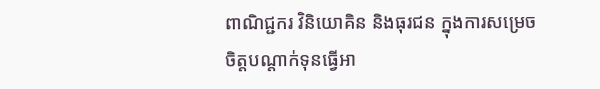ពាណិជ្ជករ វិនិយោគិន និងធុរជន ក្នុងការសម្រេចចិត្តបណ្តាក់ទុនធ្វើអា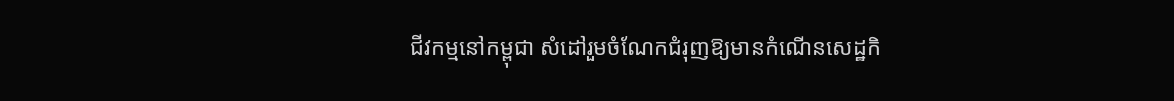ជីវកម្មនៅកម្ពុជា សំដៅរួមចំណែកជំរុញឱ្យមានកំណើនសេដ្ឋកិ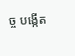ច្ច បង្កើត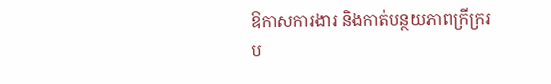ឱកាសការងារ និងកាត់បន្ថយភាពក្រីក្ររប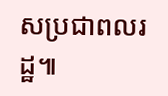សប្រជាពលរដ្ឋ៕